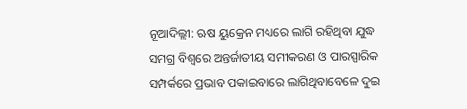ନୂଆଦିଲ୍ଲୀ: ଋଷ ୟୁକ୍ରେନ ମଧ୍ୟରେ ଲାଗି ରହିଥିବା ଯୁଦ୍ଧ ସମଗ୍ର ବିଶ୍ବରେ ଅନ୍ତର୍ଜାତୀୟ ସମୀକରଣ ଓ ପାରସ୍ପାରିକ ସମ୍ପର୍କରେ ପ୍ରଭାବ ପକାଇବାରେ ଲାଗିଥିବାବେଳେ ଦୁଇ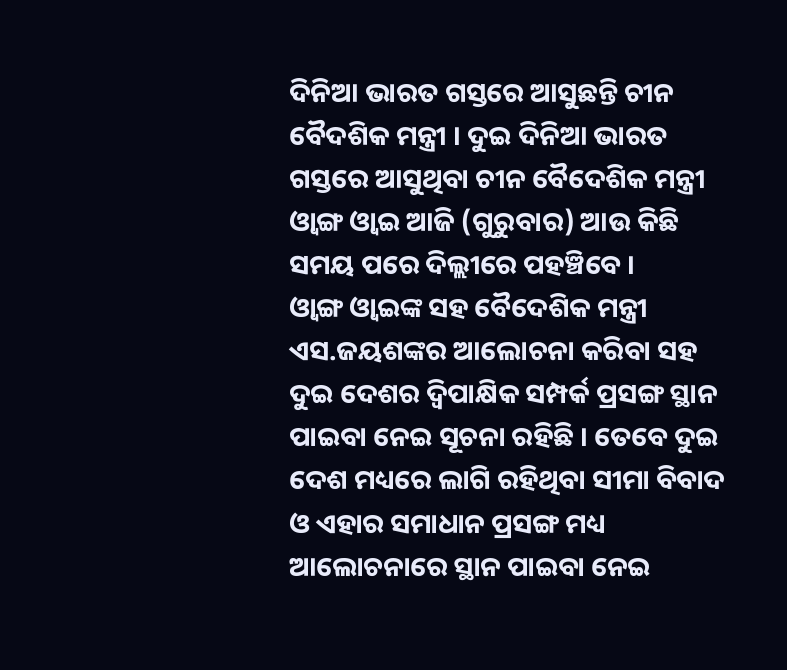ଦିନିଆ ଭାରତ ଗସ୍ତରେ ଆସୁଛନ୍ତି ଚୀନ ବୈଦଶିକ ମନ୍ତ୍ରୀ । ଦୁଇ ଦିନିଆ ଭାରତ ଗସ୍ତରେ ଆସୁଥିବା ଚୀନ ବୈଦେଶିକ ମନ୍ତ୍ରୀ ଓ୍ବାଙ୍ଗ ଓ୍ବାଇ ଆଜି (ଗୁରୁବାର) ଆଉ କିଛି ସମୟ ପରେ ଦିଲ୍ଲୀରେ ପହଞ୍ଚିବେ ।
ଓ୍ବାଙ୍ଗ ଓ୍ବାଇଙ୍କ ସହ ବୈଦେଶିକ ମନ୍ତ୍ରୀ ଏସ.ଜୟଶଙ୍କର ଆଲୋଚନା କରିବା ସହ ଦୁଇ ଦେଶର ଦ୍ବିପାକ୍ଷିକ ସମ୍ପର୍କ ପ୍ରସଙ୍ଗ ସ୍ଥାନ ପାଇବା ନେଇ ସୂଚନା ରହିଛି । ତେବେ ଦୁଇ ଦେଶ ମଧ୍ୟରେ ଲାଗି ରହିଥିବା ସୀମା ବିବାଦ ଓ ଏହାର ସମାଧାନ ପ୍ରସଙ୍ଗ ମଧ୍ୟ ଆଲୋଚନାରେ ସ୍ଥାନ ପାଇବା ନେଇ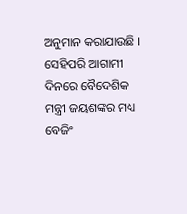ଅନୁମାନ କରାଯାଉଛି । ସେହିପରି ଆଗାମୀ ଦିନରେ ବୈଦେଶିକ ମନ୍ତ୍ରୀ ଜୟଶଙ୍କର ମଧ୍ୟ ବେଜିଂ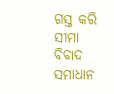ଗସ୍ତ କରି ସୀମା ବିବାଦ ସମାଧାନ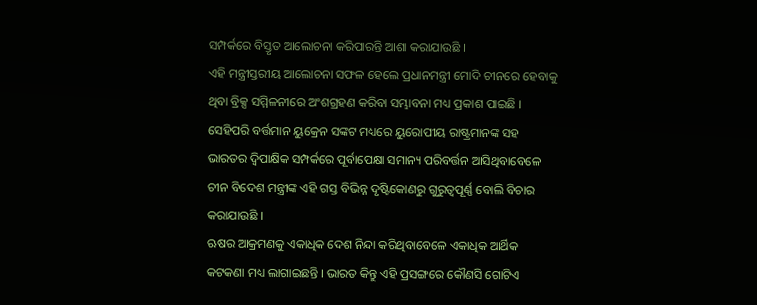ସମ୍ପର୍କରେ ବିସ୍ତୃତ ଆଲୋଚନା କରିପାରନ୍ତି ଆଶା କରାଯାଉଛି ।
ଏହି ମନ୍ତ୍ରୀସ୍ତରୀୟ ଆଲୋଚନା ସଫଳ ହେଲେ ପ୍ରଧାନମନ୍ତ୍ରୀ ମୋଦି ଚୀନରେ ହେବାକୁ ଥିବା ବ୍ରିକ୍ସ ସମ୍ମିଳନୀରେ ଅଂଶଗ୍ରହଣ କରିବା ସମ୍ଭାବନା ମଧ୍ୟ ପ୍ରକାଶ ପାଇଛି । ସେହିପରି ବର୍ତ୍ତମାନ ୟୁକ୍ରେନ ସଙ୍କଟ ମଧ୍ୟରେ ୟୁରୋପୀୟ ରାଷ୍ଟ୍ରମାନଙ୍କ ସହ ଭାରତର ଦ୍ବିପାକ୍ଷିକ ସମ୍ପର୍କରେ ପୂର୍ବାପେକ୍ଷା ସମାନ୍ୟ ପରିବର୍ତ୍ତନ ଆସିଥିବାବେଳେ ଚୀନ ବିଦେଶ ମନ୍ତ୍ରୀଙ୍କ ଏହି ଗସ୍ତ ବିଭିନ୍ନ ଦୃଷ୍ଟିକୋଣରୁ ଗୁରୁତ୍ବପୂର୍ଣ୍ଣ ବୋଲି ବିଚାର କରାଯାଉଛି ।
ଋଷର ଆକ୍ରମଣକୁ ଏକାଧିକ ଦେଶ ନିନ୍ଦା କରିଥିବାବେଳେ ଏକାଧିକ ଆର୍ଥିକ କଟକଣା ମଧ୍ୟ ଲାଗାଇଛନ୍ତି । ଭାରତ କିନ୍ତୁ ଏହି ପ୍ରସଙ୍ଗରେ କୌଣସି ଗୋଟିଏ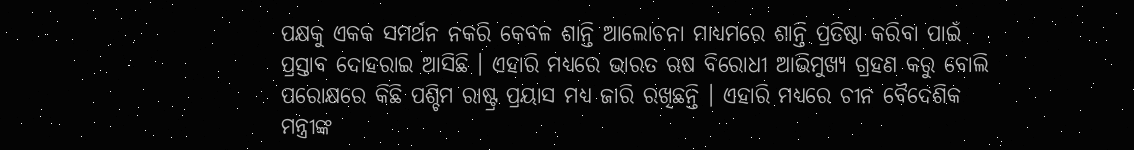ପକ୍ଷକୁ ଏକକ ସମର୍ଥନ ନକରି କେବଳ ଶାନ୍ତି ଆଲୋଚନା ମାଧ୍ୟମରେ ଶାନ୍ତି ପ୍ରତିଷ୍ଠା କରିବା ପାଇଁ ପ୍ରସ୍ତାବ ଦୋହରାଇ ଆସିଛି । ଏହାରି ମଧ୍ୟରେ ଭାରତ ଋଷ ବିରୋଧୀ ଆଭିମୁଖ୍ୟ ଗ୍ରହଣ କରୁ ବୋଲି ପରୋକ୍ଷରେ କିଛି ପଶ୍ଚିମ ରାଷ୍ଟ୍ର ପ୍ରୟାସ ମଧ୍ୟ ଜାରି ରଖିଛନ୍ତି । ଏହାରି ମଧ୍ୟରେ ଚୀନ ବୈଦେଶିକ ମନ୍ତ୍ରୀଙ୍କ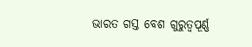ଭାରତ ଗସ୍ତ ବେଶ ଗୁରୁତ୍ବପୂର୍ଣ୍ଣ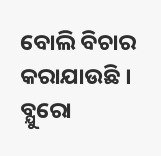ବୋଲି ବିଚାର କରାଯାଉଛି ।
ବ୍ଯୁରୋ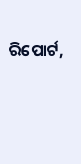ରିପୋର୍ଟ,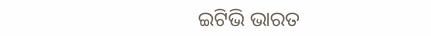ଇଟିଭି ଭାରତ